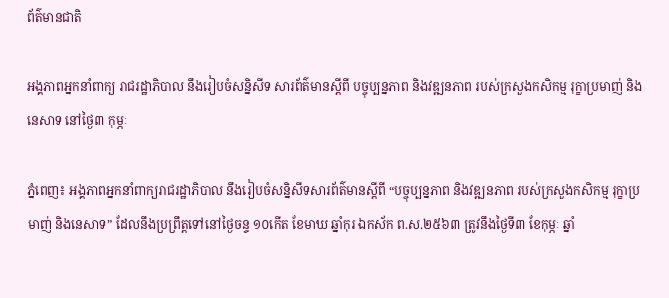ព័ត៌មានជាតិ

អង្គភាពអ្នកនាំពាក្យ រាជរដ្ឋាភិបាល នឹងរៀបចំសន្និសីទ សារព័ត៌មានស្តីពី បច្ចុប្បន្នភាព និងវឌ្ឍនភាព របស់ក្រសួងកសិកម្ម រុក្ខាប្រមាញ់ និងនេសាទ នៅថ្ងៃ៣ កុម្ភៈ

ភ្នំពេញ៖ អង្គភាពអ្នកនាំពាក្យរាជរដ្ឋាភិបាល នឹងរៀបចំសន្និសីទសារព័ត៌មានស្តីពី “បច្ចុប្បន្នភាព និងវឌ្ឍនភាព របស់ក្រសួងកសិកម្ម រុក្ខាប្រមាញ់ និងនេសាទ” ដែលនឹងប្រព្រឹត្តទៅនៅថ្ងៃចន្ទ ១០កើត ខែមាឃ ឆ្នាំកុរ ឯកស័ក ព.ស.២៥៦៣ ត្រូវនឹងថ្ងៃទី៣ ខែកុម្ភៈ ឆ្នាំ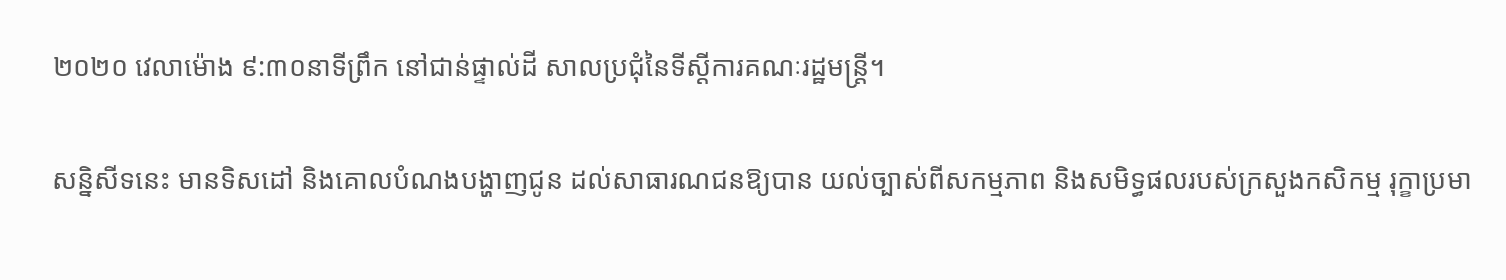២០២០ វេលាម៉ោង ៩:៣០នាទីព្រឹក នៅជាន់ផ្ទាល់ដី សាលប្រជុំនៃទីស្តីការគណៈរដ្ឋមន្ត្រី។

សន្និសីទនេះ មានទិសដៅ និងគោលបំណងបង្ហាញជូន ដល់សាធារណជនឱ្យបាន យល់ច្បាស់ពីសកម្មភាព និងសមិទ្ធផលរបស់ក្រសួងកសិកម្ម រុក្ខាប្រមា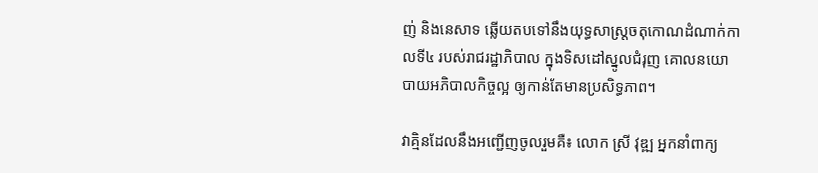ញ់ និងនេសាទ ឆ្លើយតបទៅនឹងយុទ្ធសាស្ត្រចតុកោណដំណាក់កាលទី៤ របស់រាជរដ្ឋាភិបាល ក្នុងទិសដៅស្នូលជំរុញ គោលនយោបាយអភិបាលកិច្ចល្អ ឲ្យកាន់តែមានប្រសិទ្ធភាព។

វាគ្មិនដែលនឹងអញ្ជើញចូលរួមគឺ៖ លោក ស្រី វុឌ្ឍ អ្នកនាំពាក្យ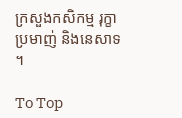ក្រសួងកសិកម្ម រុក្ខាប្រមាញ់ និងនេសាទ ។

To Top